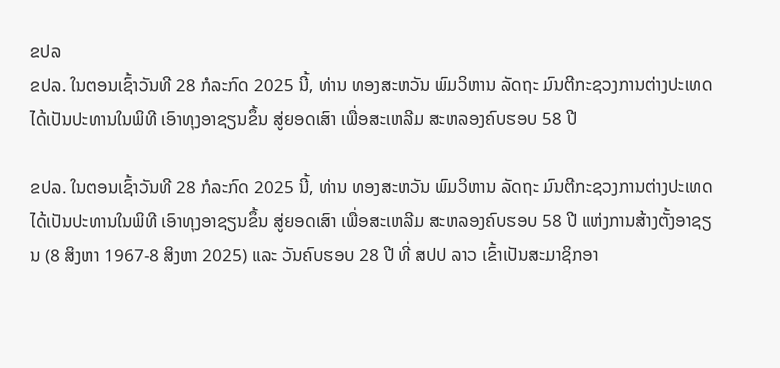ຂປລ
ຂປລ. ໃນຕອນເຊົ້າວັນທີ 28 ກໍລະກົດ 2025 ນີ້, ທ່ານ ທອງສະຫວັນ ພົມວິຫານ ລັດຖະ ມົນຕີກະຊວງການຕ່າງປະເທດ ໄດ້ເປັນປະທານໃນພິທີ ເອົາທຸງອາຊຽນຂຶ້ນ ສູ່ຍອດເສົາ ເພື່ອສະເຫລີມ ສະຫລອງຄົບຮອບ 58 ປີ

ຂປລ. ໃນຕອນເຊົ້າວັນທີ 28 ກໍລະກົດ 2025 ນີ້, ທ່ານ ທອງສະຫວັນ ພົມວິຫານ ລັດຖະ ມົນຕີກະຊວງການຕ່າງປະເທດ ໄດ້ເປັນປະທານໃນພິທີ ເອົາທຸງອາຊຽນຂຶ້ນ ສູ່ຍອດເສົາ ເພື່ອສະເຫລີມ ສະຫລອງຄົບຮອບ 58 ປີ ແຫ່ງການສ້າງຕັ້ງອາຊຽນ (8 ສິງຫາ 1967-8 ສິງຫາ 2025) ແລະ ວັນຄົບຮອບ 28 ປີ ທີ່ ສປປ ລາວ ເຂົ້າເປັນສະມາຊິກອາ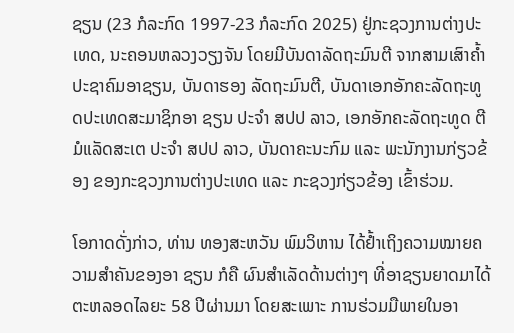ຊຽນ (23 ກໍລະກົດ 1997-23 ກໍລະກົດ 2025) ຢູ່ກະຊວງການຕ່າງປະເທດ, ນະຄອນຫລວງວຽງຈັນ ໂດຍມີບັນດາລັດຖະມົນຕີ ຈາກສາມເສົາຄໍ້າປະຊາຄົມອາຊຽນ, ບັນດາຮອງ ລັດຖະມົນຕີ, ບັນດາເອກອັກຄະລັດຖະທູດປະເທດສະມາຊິກອາ ຊຽນ ປະຈໍາ ສປປ ລາວ, ເອກອັກຄະລັດຖະທູດ ຕີມໍແລັດສະເຕ ປະຈໍາ ສປປ ລາວ, ບັນດາຄະນະກົມ ແລະ ພະນັກງານກ່ຽວຂ້ອງ ຂອງກະຊວງການຕ່າງປະເທດ ແລະ ກະຊວງກ່ຽວຂ້ອງ ເຂົ້າຮ່ວມ.

ໂອກາດດັ່ງກ່າວ, ທ່ານ ທອງສະຫວັນ ພົມວິຫານ ໄດ້ຢໍ້າເຖິງຄວາມໝາຍຄວາມສໍາຄັນຂອງອາ ຊຽນ ກໍຄື ຜົນສໍາເລັດດ້ານຕ່າງໆ ທີ່ອາຊຽນຍາດມາໄດ້ຕະຫລອດໄລຍະ 58 ປີຜ່ານມາ ໂດຍສະເພາະ ການຮ່ວມມືພາຍໃນອາ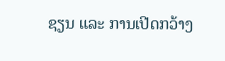ຊຽນ ແລະ ການເປີດກວ້າງ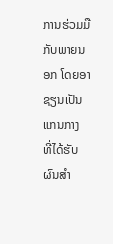ການຮ່ວມມືກັບພາຍນອກ ໂດຍອາຊຽນເປັນແກນກາງ ທີ່ໄດ້ຮັບຜົນສໍາ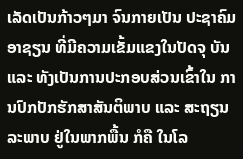ເລັດເປັນກ້າວໆມາ ຈົນກາຍເປັນ ປະຊາຄົມອາຊຽນ ທີ່ມີຄວາມເຂັ້ມແຂງໃນປັດຈຸ ບັນ ແລະ ທັງເປັນການປະກອບສ່ວນເຂົ້າໃນ ການປົກປັກຮັກສາສັນຕິພາບ ແລະ ສະຖຽນລະພາບ ຢູ່ໃນພາກພື້ນ ກໍຄື ໃນໂລ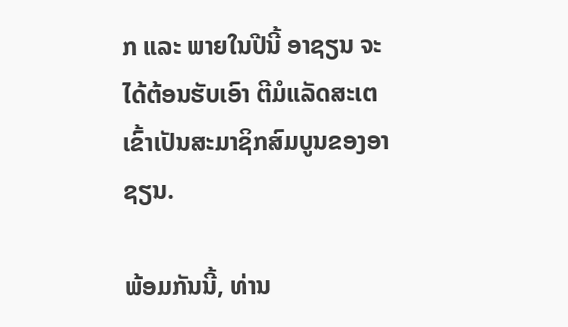ກ ແລະ ພາຍໃນປີນີ້ ອາຊຽນ ຈະໄດ້ຕ້ອນຮັບເອົາ ຕີມໍແລັດສະເຕ ເຂົ້າເປັນສະມາຊິກສົມບູນຂອງອາຊຽນ.

ພ້ອມກັນນີ້, ທ່ານ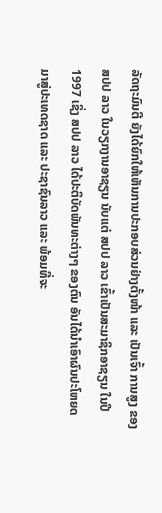ລັດຖະມົນຕີ ຍັງໄດ້ຍົກໃຫ້ເຫັນການປະກອບສ່ວນຢ່າງຕັ້ງໜ້າ ແລະ ເປັນເຈົ້າ ການສູງ ຂອງ ສປປ ລາວ ໃນວຽກງານອາຊຽນ ນັບແຕ່ ສປປ ລາວ ເຂົ້າເປັນສະມາຊິກອາຊຽນ ໃນປີ 1997 ເຊິ່ງ ສປປ ລາວ ໄດ້ປະຕິບັດພັນທະຕ່າງໆ ຂອງຕົນ ອັນໄດ້ນໍາເອົາຜົນປະໂຫຍດ ມາສູ່ປະເທດຊາດ ແລະ ປະຊາຊົນລາວ ແລະ ພ້ອມທີ່ຈະ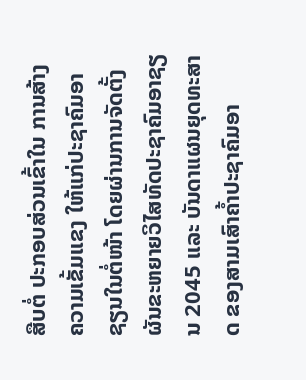ສືບຕໍ່ ປະກອບສ່ວນເຂົ້າໃນ ການສ້າງຄວາມເຂັ້ມແຂງ ໃຫ້ແກ່ປະຊາຄົມອາຊຽນໃນຕໍ່ໜ້າ ໂດຍຜ່ານການຈັດຕັ້ງຜັນຂະຫຍາຍວິໄສທັດປະຊາຄົມອາຊຽນ 2045 ແລະ ບັນດາແຜນຍຸດທະສາດ ຂອງສາມເສົາຄໍ້າປະຊາຄົມອາ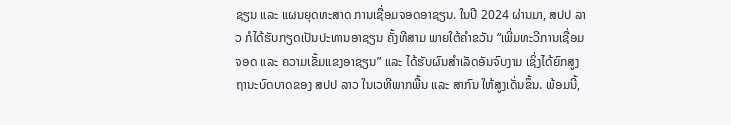ຊຽນ ແລະ ແຜນຍຸດທະສາດ ການເຊື່ອມຈອດອາຊຽນ. ໃນປີ 2024 ຜ່ານມາ, ສປປ ລາວ ກໍໄດ້ຮັບກຽດເປັນປະທານອາຊຽນ ຄັ້ງທີສາມ ພາຍໃຕ້ຄໍາຂວັນ “ເພີ່ມທະວີການເຊື່ອມຈອດ ແລະ ຄວາມເຂັ້ມແຂງອາຊຽນ” ແລະ ໄດ້ຮັບຜົນສໍາເລັດອັນຈົບງາມ ເຊິ່ງໄດ້ຍົກສູງຖານະບົດບາດຂອງ ສປປ ລາວ ໃນເວທີພາກພື້ນ ແລະ ສາກົນ ໃຫ້ສູງເດັ່ນຂຶ້ນ. ພ້ອມນີ້,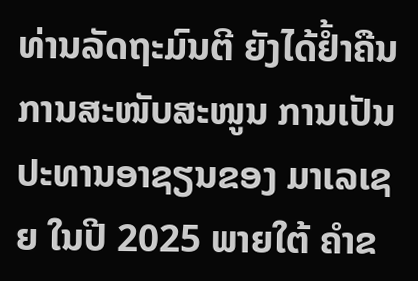ທ່ານລັດຖະມົນຕີ ຍັງໄດ້ຢໍ້າຄືນການສະໜັບສະໜູນ ການເປັນປະທານອາຊຽນຂອງ ມາເລເຊຍ ໃນປີ 2025 ພາຍໃຕ້ ຄໍາຂ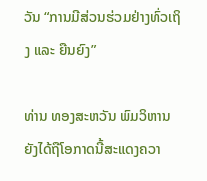ວັນ “ການມີສ່ວນຮ່ວມຢ່າງທົ່ວເຖິງ ແລະ ຍືນຍົງ”

ທ່ານ ທອງສະຫວັນ ພົມວິຫານ ຍັງໄດ້ຖືໂອກາດນີ້ສະແດງຄວາ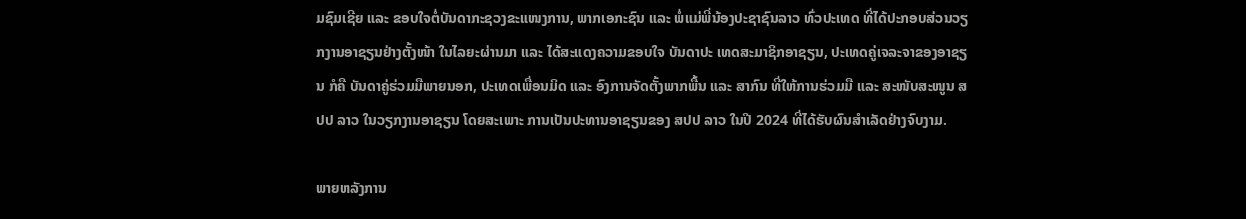ມຊົມເຊີຍ ແລະ ຂອບໃຈຕໍ່ບັນດາກະຊວງຂະແໜງການ, ພາກເອກະຊົນ ແລະ ພໍ່ແມ່ພີ່ນ້ອງປະຊາຊົນລາວ ທົ່ວປະເທດ ທີ່ໄດ້ປະກອບສ່ວນວຽກງານອາຊຽນຢ່າງຕັ້ງໜ້າ ໃນໄລຍະຜ່ານມາ ແລະ ໄດ້ສະແດງຄວາມຂອບໃຈ ບັນດາປະ ເທດສະມາຊິກອາຊຽນ, ປະເທດຄູ່ເຈລະຈາຂອງອາຊຽນ ກໍຄື ບັນດາຄູ່ຮ່ວມມືພາຍນອກ, ປະເທດເພື່ອນມິດ ແລະ ອົງການຈັດຕັ້ງພາກພື້ນ ແລະ ສາກົນ ທີ່ໃຫ້ການຮ່ວມມື ແລະ ສະໜັບສະໜູນ ສປປ ລາວ ໃນວຽກງານອາຊຽນ ໂດຍສະເພາະ ການເປັນປະທານອາຊຽນຂອງ ສປປ ລາວ ໃນປີ 2024 ທີ່ໄດ້ຮັບຜົນສໍາເລັດຢ່າງຈົບງາມ.

ພາຍຫລັງການ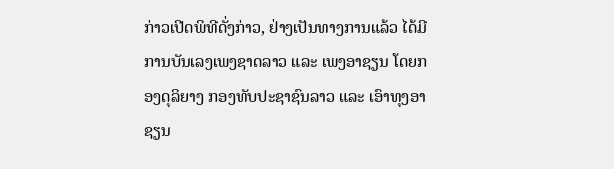ກ່າວເປີດພິທີດັ່ງກ່າວ, ຢ່າງເປັນທາງການແລ້ວ ໄດ້ມີການບັນເລງເພງຊາດລາວ ແລະ ເພງອາຊຽນ ໂດຍກອງດຸລິຍາງ ກອງທັບປະຊາຊົນລາວ ແລະ ເອົາທຸງອາຊຽນ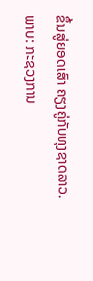ຂຶ້ນສູ່ຍອດເສົາ ຄຽງຄູ່ກັບທຸງຊາດລາວ.
ພາບ: ກະຊວງການ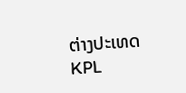ຕ່າງປະເທດ
KPL